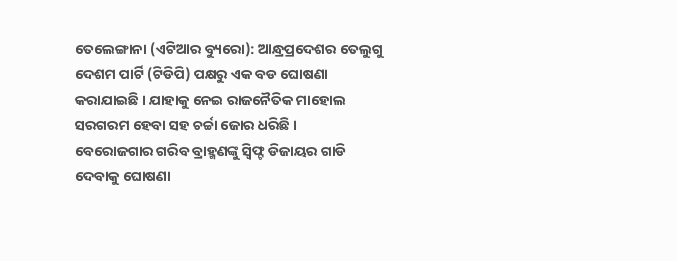ତେଲେଙ୍ଗାନା (ଏଟିଆର ବ୍ୟୁରୋ): ଆନ୍ଧ୍ରପ୍ରଦେଶର ତେଲୁଗୁ ଦେଶମ ପାର୍ଟି (ଟିଡିପି) ପକ୍ଷରୁ ଏକ ବଡ ଘୋଷଣା କରାଯାଇଛି । ଯାହାକୁ ନେଇ ରାଜନୈତିକ ମାହୋଲ ସରଗରମ ହେବା ସହ ଚର୍ଚ୍ଚା ଜୋର ଧରିଛି ।
ବେରୋଜଗାର ଗରିବ ବ୍ରାହ୍ମଣଙ୍କୁ ସ୍ୱିଫ୍ଟ ଡିଜାୟର ଗାଡି ଦେବାକୁ ଘୋଷଣା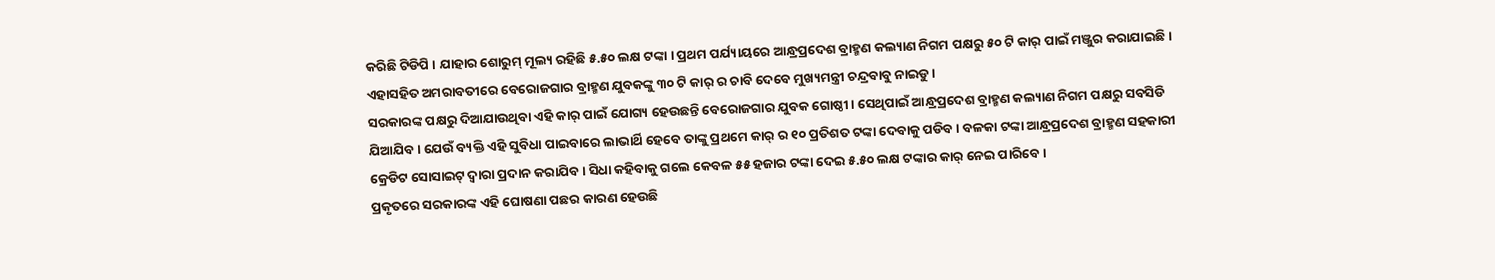କରିଛି ଟିଡିପି । ଯାହାର ଶୋରୁମ୍ ମୂଲ୍ୟ ରହିଛି ୫.୫୦ ଲକ୍ଷ ଟଙ୍କା । ପ୍ରଥମ ପର୍ଯ୍ୟାୟରେ ଆନ୍ଧ୍ରପ୍ରଦେଶ ବ୍ରାହ୍ମଣ କଲ୍ୟାଣ ନିଗମ ପକ୍ଷରୁ ୫୦ ଟି କାର୍ ପାଇଁ ମଞ୍ଜୁର କରାଯାଇଛି । ଏହାସହିତ ଅମରାବତୀରେ ବେରୋଜଗାର ବ୍ରାହ୍ମଣ ଯୁବକଙ୍କୁ ୩୦ ଟି କାର୍ ର ଚାବି ଦେବେ ମୁଖ୍ୟମନ୍ତ୍ରୀ ଚନ୍ଦ୍ରବାବୁ ନାଇଡୁ ।
ସରକାରଙ୍କ ପକ୍ଷରୁ ଦିଆଯାଉଥିବା ଏହି କାର୍ ପାଇଁ ଯୋଗ୍ୟ ହେଉଛନ୍ତି ବେରୋଜଗାର ଯୁବକ ଗୋଷ୍ଠୀ । ସେଥିପାଇଁ ଆନ୍ଧ୍ରପ୍ରଦେଶ ବ୍ରାହ୍ମଣ କଲ୍ୟାଣ ନିଗମ ପକ୍ଷରୁ ସବସିଡି ଯିଆଯିବ । ଯେଉଁ ବ୍ୟକ୍ତି ଏହି ସୁବିଧା ପାଇବାରେ ଲାଭାର୍ଥି ହେବେ ତାଙ୍କୁ ପ୍ରଥମେ କାର୍ ର ୧୦ ପ୍ରତିଶତ ଟଙ୍କା ଦେବାକୁ ପଡିବ । ବଳକା ଟଙ୍କା ଆନ୍ଧ୍ରପ୍ରଦେଶ ବ୍ରାହ୍ମଣ ସହକାରୀ କ୍ରେଡିଟ ସୋସାଇଟ୍ ଦ୍ୱାରା ପ୍ରଦାନ କରାଯିବ । ସିଧା କହିବାକୁ ଗଲେ କେବଳ ୫୫ ହଜାର ଟଙ୍କା ଦେଇ ୫.୫୦ ଲକ୍ଷ ଟଙ୍କାର କାର୍ ନେଇ ପାରିବେ ।
ପ୍ରକୃତରେ ସରକାରଙ୍କ ଏହି ଘୋଷଣା ପଛର କାରଣ ହେଉଛି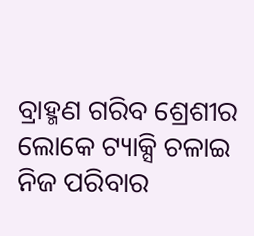ବ୍ରାହ୍ମଣ ଗରିବ ଶ୍ରେଶୀର ଲୋକେ ଟ୍ୟାକ୍ସି ଚଳାଇ ନିଜ ପରିବାର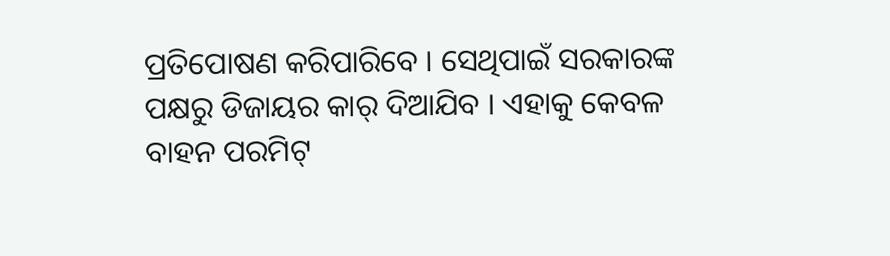ପ୍ରତିପୋଷଣ କରିପାରିବେ । ସେଥିପାଇଁ ସରକାରଙ୍କ ପକ୍ଷରୁ ଡିଜାୟର କାର୍ ଦିଆଯିବ । ଏହାକୁ କେବଳ ବାହନ ପରମିଟ୍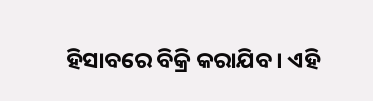ହିସାବରେ ବିକ୍ରି କରାଯିବ । ଏହି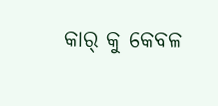କାର୍ କୁ କେବଳ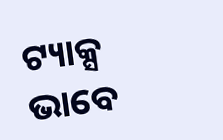ଟ୍ୟାକ୍ସ ଭାବେ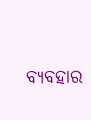ବ୍ୟବହାର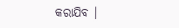କରାଯିବ ।